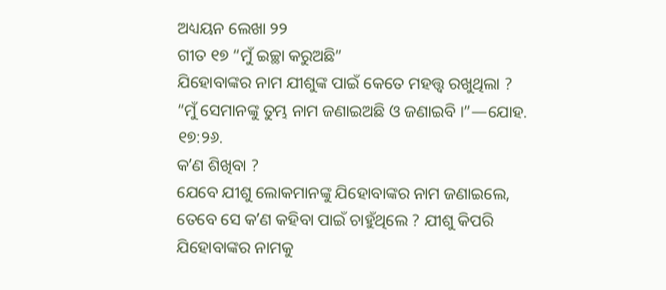ଅଧ୍ୟୟନ ଲେଖା ୨୨
ଗୀତ ୧୭ “ମୁଁ ଇଚ୍ଛା କରୁଅଛି”
ଯିହୋବାଙ୍କର ନାମ ଯୀଶୁଙ୍କ ପାଇଁ କେତେ ମହତ୍ତ୍ୱ ରଖୁଥିଲା ?
“ମୁଁ ସେମାନଙ୍କୁ ତୁମ୍ଭ ନାମ ଜଣାଇଅଛି ଓ ଜଣାଇବି ।”—ଯୋହ. ୧୭:୨୬.
କʼଣ ଶିଖିବା ?
ଯେବେ ଯୀଶୁ ଲୋକମାନଙ୍କୁ ଯିହୋବାଙ୍କର ନାମ ଜଣାଇଲେ, ତେବେ ସେ କʼଣ କହିବା ପାଇଁ ଚାହୁଁଥିଲେ ? ଯୀଶୁ କିପରି ଯିହୋବାଙ୍କର ନାମକୁ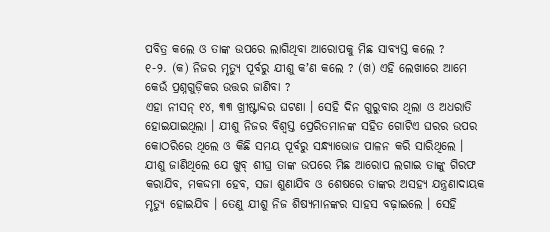ପବିତ୍ର କଲେ ଓ ତାଙ୍କ ଉପରେ ଲାଗିଥିବା ଆରୋପକୁ ମିଛ ସାବ୍ୟସ୍ତ କଲେ ?
୧-୨. (କ) ନିଜର ମୃତ୍ୟୁ ପୂର୍ବରୁ ଯୀଶୁ କʼଣ କଲେ ? (ଖ) ଏହି ଲେଖାରେ ଆମେ କେଉଁ ପ୍ରଶ୍ନଗୁଡ଼ିକର ଉତ୍ତର ଜାଣିବା ?
ଏହା ନୀସନ୍ ୧୪, ୩୩ ଖ୍ରୀଷ୍ଟାବ୍ଦର ଘଟଣା । ସେହି ଦିନ ଗୁରୁବାର ଥିଲା ଓ ଅଧରାତି ହୋଇଯାଇଥିଲା । ଯୀଶୁ ନିଜର ବିଶ୍ୱସ୍ତ ପ୍ରେରିତମାନଙ୍କ ସହିତ ଗୋଟିଏ ଘରର ଉପର କୋଠରିରେ ଥିଲେ ଓ କିଛି ସମୟ ପୂର୍ବରୁ ସନ୍ଧ୍ୟାଭୋଜ ପାଳନ କରି ସାରିଥିଲେ । ଯୀଶୁ ଜାଣିଥିଲେ ଯେ ଖୁବ୍ ଶୀଘ୍ର ତାଙ୍କ ଉପରେ ମିଛ ଆରୋପ ଲଗାଇ ତାଙ୍କୁ ଗିରଫ କରାଯିବ, ମକଦ୍ଦମା ହେବ, ସଜା ଶୁଣାଯିବ ଓ ଶେଷରେ ତାଙ୍କର ଅସହ୍ୟ ଯନ୍ତ୍ରଣାଦାୟକ ମୃତ୍ୟୁ ହୋଇଯିବ । ତେଣୁ ଯୀଶୁ ନିଜ ଶିଷ୍ୟମାନଙ୍କର ସାହସ ବଢ଼ାଇଲେ । ସେହି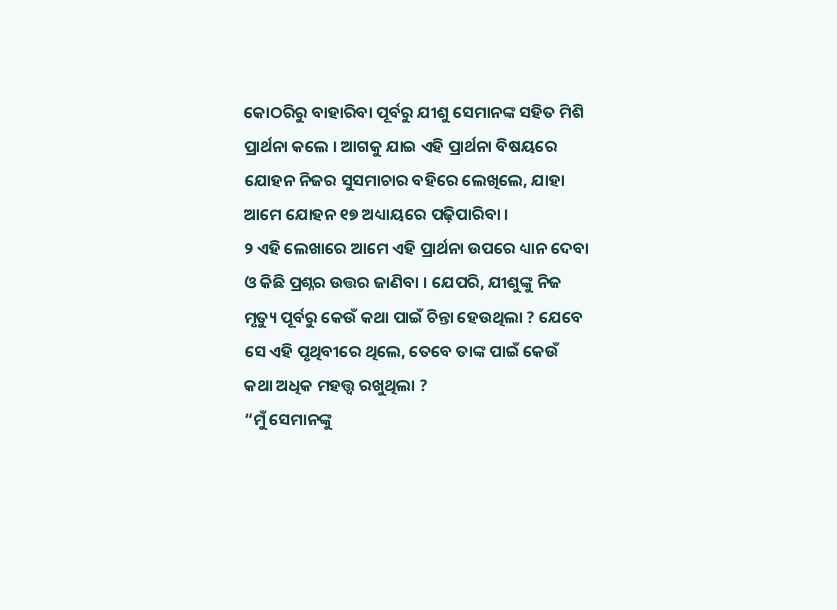କୋଠରିରୁ ବାହାରିବା ପୂର୍ବରୁ ଯୀଶୁ ସେମାନଙ୍କ ସହିତ ମିଶି ପ୍ରାର୍ଥନା କଲେ । ଆଗକୁ ଯାଇ ଏହି ପ୍ରାର୍ଥନା ବିଷୟରେ ଯୋହନ ନିଜର ସୁସମାଚାର ବହିରେ ଲେଖିଲେ, ଯାହା ଆମେ ଯୋହନ ୧୭ ଅଧ୍ୟାୟରେ ପଢ଼ିପାରିବା ।
୨ ଏହି ଲେଖାରେ ଆମେ ଏହି ପ୍ରାର୍ଥନା ଉପରେ ଧ୍ୟାନ ଦେବା ଓ କିଛି ପ୍ରଶ୍ନର ଉତ୍ତର ଜାଣିବା । ଯେପରି, ଯୀଶୁଙ୍କୁ ନିଜ ମୃତ୍ୟୁ ପୂର୍ବରୁ କେଉଁ କଥା ପାଇଁ ଚିନ୍ତା ହେଉଥିଲା ? ଯେବେ ସେ ଏହି ପୃଥିବୀରେ ଥିଲେ, ତେବେ ତାଙ୍କ ପାଇଁ କେଉଁ କଥା ଅଧିକ ମହତ୍ତ୍ୱ ରଖୁଥିଲା ?
“ମୁଁ ସେମାନଙ୍କୁ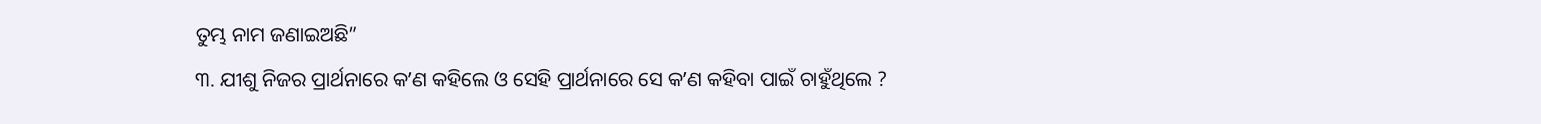ତୁମ୍ଭ ନାମ ଜଣାଇଅଛି”
୩. ଯୀଶୁ ନିଜର ପ୍ରାର୍ଥନାରେ କʼଣ କହିଲେ ଓ ସେହି ପ୍ରାର୍ଥନାରେ ସେ କʼଣ କହିବା ପାଇଁ ଚାହୁଁଥିଲେ ?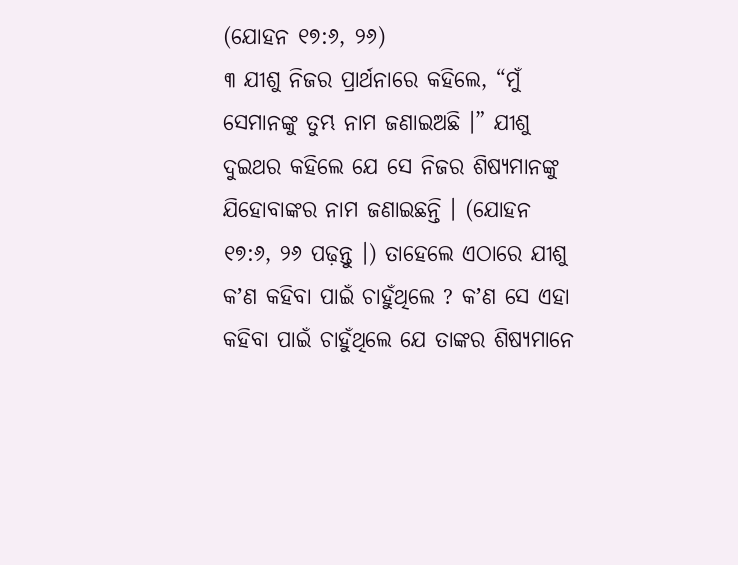(ଯୋହନ ୧୭:୬, ୨୬)
୩ ଯୀଶୁ ନିଜର ପ୍ରାର୍ଥନାରେ କହିଲେ, “ମୁଁ ସେମାନଙ୍କୁ ତୁମ୍ଭ ନାମ ଜଣାଇଅଛି ।” ଯୀଶୁ ଦୁଇଥର କହିଲେ ଯେ ସେ ନିଜର ଶିଷ୍ୟମାନଙ୍କୁ ଯିହୋବାଙ୍କର ନାମ ଜଣାଇଛନ୍ତି । (ଯୋହନ ୧୭:୬, ୨୬ ପଢ଼ନ୍ତୁ ।) ତାହେଲେ ଏଠାରେ ଯୀଶୁ କʼଣ କହିବା ପାଇଁ ଚାହୁଁଥିଲେ ? କʼଣ ସେ ଏହା କହିବା ପାଇଁ ଚାହୁଁଥିଲେ ଯେ ତାଙ୍କର ଶିଷ୍ୟମାନେ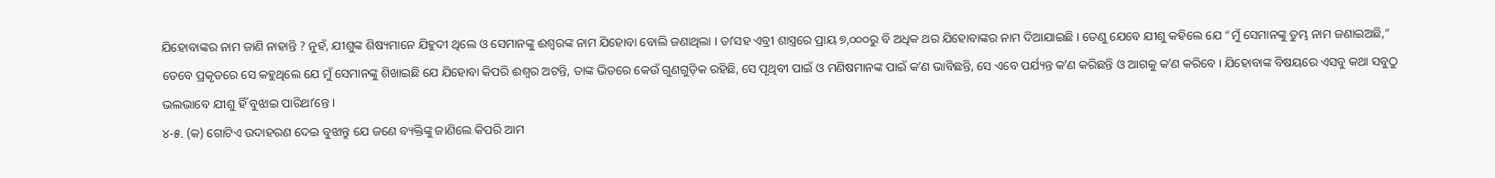ଯିହୋବାଙ୍କର ନାମ ଜାଣି ନାହାନ୍ତି ? ନୁହଁ, ଯୀଶୁଙ୍କ ଶିଷ୍ୟମାନେ ଯିହୁଦୀ ଥିଲେ ଓ ସେମାନଙ୍କୁ ଈଶ୍ୱରଙ୍କ ନାମ ଯିହୋବା ବୋଲି ଜଣାଥିଲା । ତାʼସହ ଏବ୍ରୀ ଶାସ୍ତ୍ରରେ ପ୍ରାୟ ୭,୦୦୦ରୁ ବି ଅଧିକ ଥର ଯିହୋବାଙ୍କର ନାମ ଦିଆଯାଇଛି । ତେଣୁ ଯେବେ ଯୀଶୁ କହିଲେ ଯେ “ମୁଁ ସେମାନଙ୍କୁ ତୁମ୍ଭ ନାମ ଜଣାଇଅଛି,” ତେବେ ପ୍ରକୃତରେ ସେ କହୁଥିଲେ ଯେ ମୁଁ ସେମାନଙ୍କୁ ଶିଖାଇଛି ଯେ ଯିହୋବା କିପରି ଈଶ୍ୱର ଅଟନ୍ତି, ତାଙ୍କ ଭିତରେ କେଉଁ ଗୁଣଗୁଡ଼ିକ ରହିଛି, ସେ ପୃଥିବୀ ପାଇଁ ଓ ମଣିଷମାନଙ୍କ ପାଇଁ କʼଣ ଭାବିଛନ୍ତି, ସେ ଏବେ ପର୍ଯ୍ୟନ୍ତ କʼଣ କରିଛନ୍ତି ଓ ଆଗକୁ କʼଣ କରିବେ । ଯିହୋବାଙ୍କ ବିଷୟରେ ଏସବୁ କଥା ସବୁଠୁ ଭଲଭାବେ ଯୀଶୁ ହିଁ ବୁଝାଇ ପାରିଥାʼନ୍ତେ ।
୪-୫. (କ) ଗୋଟିଏ ଉଦାହରଣ ଦେଇ ବୁଝାନ୍ତୁ ଯେ ଜଣେ ବ୍ୟକ୍ତିଙ୍କୁ ଜାଣିଲେ କିପରି ଆମ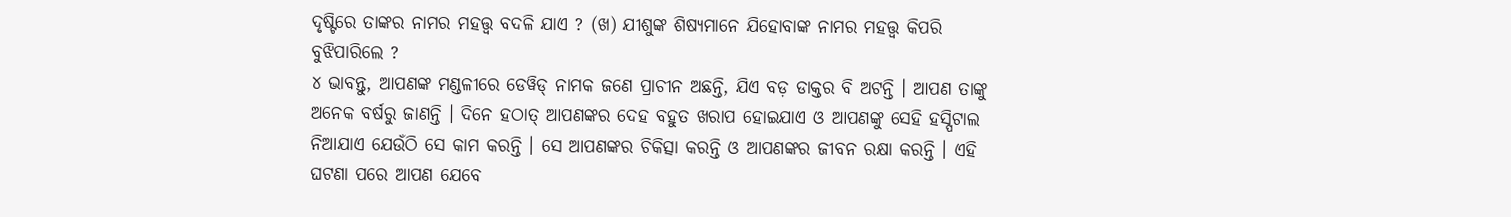ଦୃଷ୍ଟିରେ ତାଙ୍କର ନାମର ମହତ୍ତ୍ୱ ବଦଳି ଯାଏ ? (ଖ) ଯୀଶୁଙ୍କ ଶିଷ୍ୟମାନେ ଯିହୋବାଙ୍କ ନାମର ମହତ୍ତ୍ୱ କିପରି ବୁଝିପାରିଲେ ?
୪ ଭାବନ୍ତୁ, ଆପଣଙ୍କ ମଣ୍ଡଳୀରେ ଡେୱିଡ୍ ନାମକ ଜଣେ ପ୍ରାଚୀନ ଅଛନ୍ତି, ଯିଏ ବଡ଼ ଡାକ୍ତର ବି ଅଟନ୍ତି । ଆପଣ ତାଙ୍କୁ ଅନେକ ବର୍ଷରୁ ଜାଣନ୍ତି । ଦିନେ ହଠାତ୍ ଆପଣଙ୍କର ଦେହ ବହୁତ ଖରାପ ହୋଇଯାଏ ଓ ଆପଣଙ୍କୁ ସେହି ହସ୍ପିଟାଲ ନିଆଯାଏ ଯେଉଁଠି ସେ କାମ କରନ୍ତି । ସେ ଆପଣଙ୍କର ଚିକିତ୍ସା କରନ୍ତି ଓ ଆପଣଙ୍କର ଜୀବନ ରକ୍ଷା କରନ୍ତି । ଏହି ଘଟଣା ପରେ ଆପଣ ଯେବେ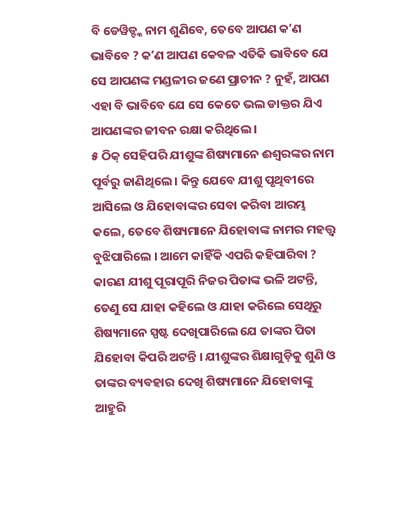ବି ଡେୱିଡ୍ଙ୍କ ନାମ ଶୁଣିବେ, ତେବେ ଆପଣ କʼଣ ଭାବିବେ ? କʼଣ ଆପଣ କେବଳ ଏତିକି ଭାବିବେ ଯେ ସେ ଆପଣଙ୍କ ମଣ୍ଡଳୀର ଜଣେ ପ୍ରାଚୀନ ? ନୁହଁ, ଆପଣ ଏହା ବି ଭାବିବେ ଯେ ସେ କେତେ ଭଲ ଡାକ୍ତର ଯିଏ ଆପଣଙ୍କର ଜୀବନ ରକ୍ଷା କରିଥିଲେ ।
୫ ଠିକ୍ ସେହିପରି ଯୀଶୁଙ୍କ ଶିଷ୍ୟମାନେ ଈଶ୍ୱରଙ୍କର ନାମ ପୂର୍ବରୁ ଜାଣିଥିଲେ । କିନ୍ତୁ ଯେବେ ଯୀଶୁ ପୃଥିବୀରେ ଆସିଲେ ଓ ଯିହୋବାଙ୍କର ସେବା କରିବା ଆରମ୍ଭ କଲେ, ତେବେ ଶିଷ୍ୟମାନେ ଯିହୋବାଙ୍କ ନାମର ମହତ୍ତ୍ୱ ବୁଝିପାରିଲେ । ଆମେ କାହିଁକି ଏପରି କହିପାରିବା ? କାରଣ ଯୀଶୁ ପୂରାପୂରି ନିଜର ପିତାଙ୍କ ଭଳି ଅଟନ୍ତି, ତେଣୁ ସେ ଯାହା କହିଲେ ଓ ଯାହା କରିଲେ ସେଥିରୁ ଶିଷ୍ୟମାନେ ସ୍ପଷ୍ଟ ଦେଖିପାରିଲେ ଯେ ତାଙ୍କର ପିତା ଯିହୋବା କିପରି ଅଟନ୍ତି । ଯୀଶୁଙ୍କର ଶିକ୍ଷାଗୁଡ଼ିକୁ ଶୁଣି ଓ ତାଙ୍କର ବ୍ୟବହାର ଦେଖି ଶିଷ୍ୟମାନେ ଯିହୋବାଙ୍କୁ ଆହୁରି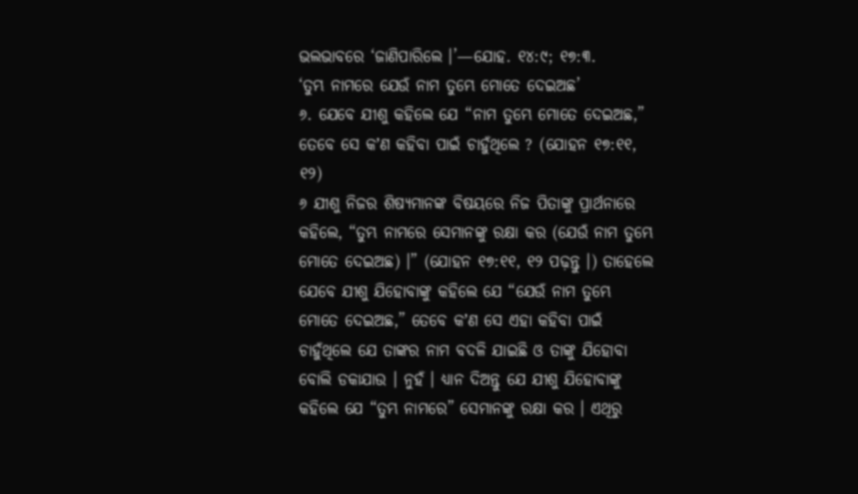ଭଲଭାବରେ ‘ଜାଣିପାରିଲେ ।’—ଯୋହ. ୧୪:୯; ୧୭:୩.
‘ତୁମ୍ଭ ନାମରେ ଯେଉଁ ନାମ ତୁମ୍ଭେ ମୋତେ ଦେଇଅଛ’
୬. ଯେବେ ଯୀଶୁ କହିଲେ ଯେ “ନାମ ତୁମ୍ଭେ ମୋତେ ଦେଇଅଛ,” ତେବେ ସେ କʼଣ କହିବା ପାଇଁ ଚାହୁଁଥିଲେ ? (ଯୋହନ ୧୭:୧୧, ୧୨)
୬ ଯୀଶୁ ନିଜର ଶିଷ୍ୟମାନଙ୍କ ବିଷୟରେ ନିଜ ପିତାଙ୍କୁ ପ୍ରାର୍ଥନାରେ କହିଲେ, “ତୁମ୍ଭ ନାମରେ ସେମାନଙ୍କୁ ରକ୍ଷା କର (ଯେଉଁ ନାମ ତୁମ୍ଭେ ମୋତେ ଦେଇଅଛ) ।” (ଯୋହନ ୧୭:୧୧, ୧୨ ପଢ଼ନ୍ତୁ ।) ତାହେଲେ ଯେବେ ଯୀଶୁ ଯିହୋବାଙ୍କୁ କହିଲେ ଯେ “ଯେଉଁ ନାମ ତୁମ୍ଭେ ମୋତେ ଦେଇଅଛ,” ତେବେ କʼଣ ସେ ଏହା କହିବା ପାଇଁ ଚାହୁଁଥିଲେ ଯେ ତାଙ୍କର ନାମ ବଦଳି ଯାଇଛି ଓ ତାଙ୍କୁ ଯିହୋବା ବୋଲି ଡକାଯାଉ । ନୁହଁ । ଧ୍ୟାନ ଦିଅନ୍ତୁ ଯେ ଯୀଶୁ ଯିହୋବାଙ୍କୁ କହିଲେ ଯେ “ତୁମ୍ଭ ନାମରେ” ସେମାନଙ୍କୁ ରକ୍ଷା କର । ଏଥିରୁ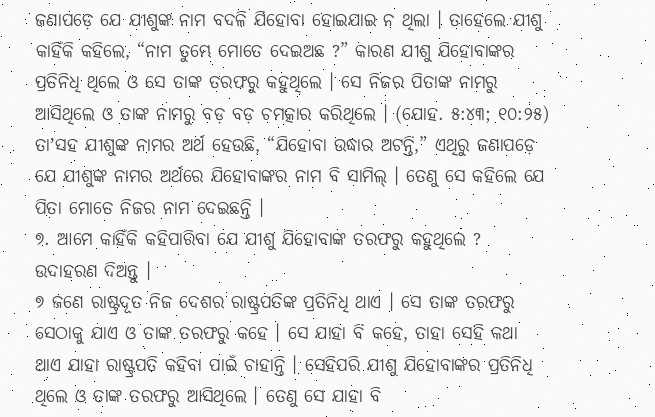ଜଣାପଡ଼େ ଯେ ଯୀଶୁଙ୍କ ନାମ ବଦଳି ଯିହୋବା ହୋଇଯାଇ ନ ଥିଲା । ତାହେଲେ ଯୀଶୁ କାହିଁକି କହିଲେ, “ନାମ ତୁମ୍ଭେ ମୋତେ ଦେଇଅଛ ?” କାରଣ ଯୀଶୁ ଯିହୋବାଙ୍କର ପ୍ରତିନିଧି ଥିଲେ ଓ ସେ ତାଙ୍କ ତରଫରୁ କହୁଥିଲେ । ସେ ନିଜର ପିତାଙ୍କ ନାମରୁ ଆସିଥିଲେ ଓ ତାଙ୍କ ନାମରୁ ବଡ଼ ବଡ଼ ଚମତ୍କାର କରିଥିଲେ । (ଯୋହ. ୫:୪୩; ୧୦:୨୫) ତାʼସହ ଯୀଶୁଙ୍କ ନାମର ଅର୍ଥ ହେଉଛି, “ଯିହୋବା ଉଦ୍ଧାର ଅଟନ୍ତି,” ଏଥିରୁ ଜଣାପଡ଼େ ଯେ ଯୀଶୁଙ୍କ ନାମର ଅର୍ଥରେ ଯିହୋବାଙ୍କର ନାମ ବି ସାମିଲ୍ । ତେଣୁ ସେ କହିଲେ ଯେ ପିତା ମୋତେ ନିଜର ନାମ ଦେଇଛନ୍ତି ।
୭. ଆମେ କାହିଁକି କହିପାରିବା ଯେ ଯୀଶୁ ଯିହୋବାଙ୍କ ତରଫରୁ କହୁଥିଲେ ? ଉଦାହରଣ ଦିଅନ୍ତୁ ।
୭ ଜଣେ ରାଷ୍ଟ୍ରଦୂତ ନିଜ ଦେଶର ରାଷ୍ଟ୍ରପତିଙ୍କ ପ୍ରତିନିଧି ଥାଏ । ସେ ତାଙ୍କ ତରଫରୁ ସେଠାକୁ ଯାଏ ଓ ତାଙ୍କ ତରଫରୁ କହେ । ସେ ଯାହା ବି କହେ, ତାହା ସେହି କଥା ଥାଏ ଯାହା ରାଷ୍ଟ୍ରପତି କହିବା ପାଇଁ ଚାହାନ୍ତି । ସେହିପରି ଯୀଶୁ ଯିହୋବାଙ୍କର ପ୍ରତିନିଧି ଥିଲେ ଓ ତାଙ୍କ ତରଫରୁ ଆସିଥିଲେ । ତେଣୁ ସେ ଯାହା ବି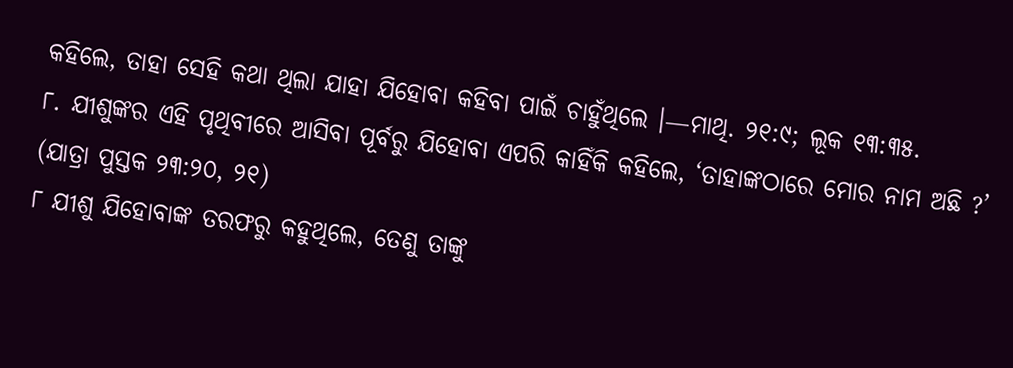କହିଲେ, ତାହା ସେହି କଥା ଥିଲା ଯାହା ଯିହୋବା କହିବା ପାଇଁ ଚାହୁଁଥିଲେ ।—ମାଥି. ୨୧:୯; ଲୂକ ୧୩:୩୫.
୮. ଯୀଶୁଙ୍କର ଏହି ପୃଥିବୀରେ ଆସିବା ପୂର୍ବରୁ ଯିହୋବା ଏପରି କାହିଁକି କହିଲେ, ‘ତାହାଙ୍କଠାରେ ମୋର ନାମ ଅଛି ?’ (ଯାତ୍ରା ପୁସ୍ତକ ୨୩:୨୦, ୨୧)
୮ ଯୀଶୁ ଯିହୋବାଙ୍କ ତରଫରୁ କହୁଥିଲେ, ତେଣୁ ତାଙ୍କୁ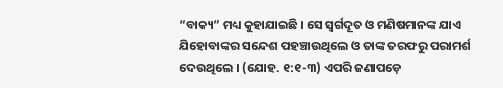“ବାକ୍ୟ” ମଧ୍ୟ କୁହାଯାଇଛି । ସେ ସ୍ୱର୍ଗଦୂତ ଓ ମଣିଷମାନଙ୍କ ଯାଏ ଯିହୋବାଙ୍କର ସନ୍ଦେଶ ପହଞ୍ଚାଉଥିଲେ ଓ ତାଙ୍କ ତରଫରୁ ପରାମର୍ଶ ଦେଉଥିଲେ । (ଯୋହ. ୧:୧-୩) ଏପରି ଜଣାପଡ଼େ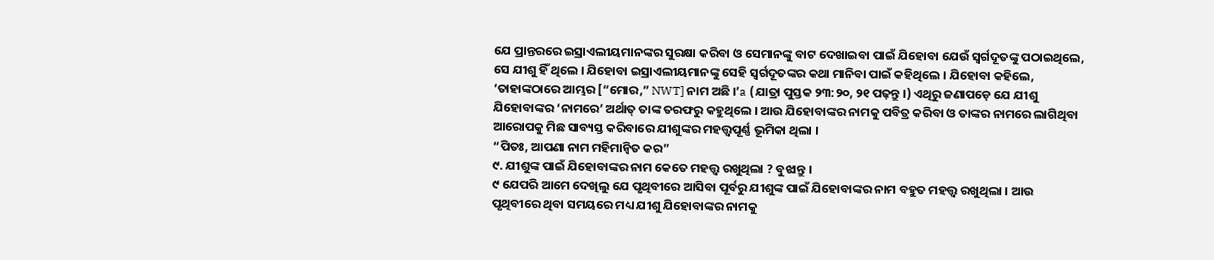ଯେ ପ୍ରାନ୍ତରରେ ଇସ୍ରାଏଲୀୟମାନଙ୍କର ସୁରକ୍ଷା କରିବା ଓ ସେମାନଙ୍କୁ ବାଟ ଦେଖାଇବା ପାଇଁ ଯିହୋବା ଯେଉଁ ସ୍ୱର୍ଗଦୂତଙ୍କୁ ପଠାଇଥିଲେ, ସେ ଯୀଶୁ ହିଁ ଥିଲେ । ଯିହୋବା ଇସ୍ରାଏଲୀୟମାନଙ୍କୁ ସେହି ସ୍ୱର୍ଗଦୂତଙ୍କର କଥା ମାନିବା ପାଇଁ କହିଥିଲେ । ଯିହୋବା କହିଲେ, ‘ତାହାଙ୍କଠାରେ ଆମ୍ଭର [“ମୋର,” NWT] ନାମ ଅଛି ।’a (ଯାତ୍ରା ପୁସ୍ତକ ୨୩:୨୦, ୨୧ ପଢ଼ନ୍ତୁ ।) ଏଥିରୁ ଜଣାପଡ଼େ ଯେ ଯୀଶୁ ଯିହୋବାଙ୍କର ‘ନାମରେ’ ଅର୍ଥାତ୍ ତାଙ୍କ ତରଫରୁ କହୁଥିଲେ । ଆଉ ଯିହୋବାଙ୍କର ନାମକୁ ପବିତ୍ର କରିବା ଓ ତାଙ୍କର ନାମରେ ଲାଗିଥିବା ଆରୋପକୁ ମିଛ ସାବ୍ୟସ୍ତ କରିବାରେ ଯୀଶୁଙ୍କର ମହତ୍ତ୍ୱପୂର୍ଣ୍ଣ ଭୂମିକା ଥିଲା ।
“ପିତଃ, ଆପଣା ନାମ ମହିମାନ୍ୱିତ କର”
୯. ଯୀଶୁଙ୍କ ପାଇଁ ଯିହୋବାଙ୍କର ନାମ କେତେ ମହତ୍ତ୍ୱ ରଖୁଥିଲା ? ବୁଝାନ୍ତୁ ।
୯ ଯେପରି ଆମେ ଦେଖିଲୁ ଯେ ପୃଥିବୀରେ ଆସିବା ପୂର୍ବରୁ ଯୀଶୁଙ୍କ ପାଇଁ ଯିହୋବାଙ୍କର ନାମ ବହୁତ ମହତ୍ତ୍ୱ ରଖୁଥିଲା । ଆଉ ପୃଥିବୀରେ ଥିବା ସମୟରେ ମଧ୍ୟ ଯୀଶୁ ଯିହୋବାଙ୍କର ନାମକୁ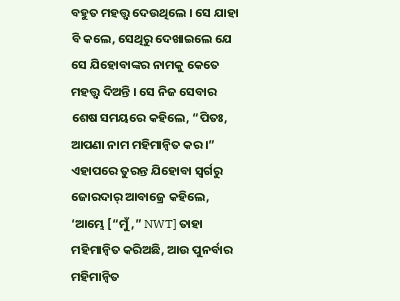ବହୁତ ମହତ୍ତ୍ୱ ଦେଉଥିଲେ । ସେ ଯାହା ବି କଲେ, ସେଥିରୁ ଦେଖାଇଲେ ଯେ ସେ ଯିହୋବାଙ୍କର ନାମକୁ କେତେ ମହତ୍ତ୍ୱ ଦିଅନ୍ତି । ସେ ନିଜ ସେବାର ଶେଷ ସମୟରେ କହିଲେ, “ପିତଃ, ଆପଣା ନାମ ମହିମାନ୍ୱିତ କର ।” ଏହାପରେ ତୁରନ୍ତ ଯିହୋବା ସ୍ୱର୍ଗରୁ ଜୋରଦାର୍ ଆବାଜ୍ରେ କହିଲେ, ‘ଆମ୍ଭେ [“ମୁଁ,” NWT] ତାହା ମହିମାନ୍ୱିତ କରିଅଛି, ଆଉ ପୁନର୍ବାର ମହିମାନ୍ୱିତ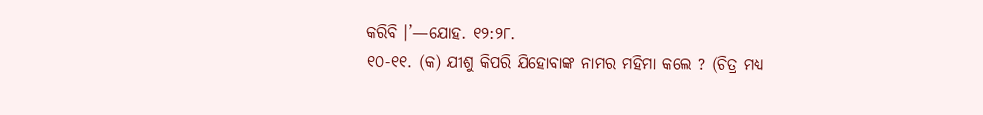କରିବି ।’—ଯୋହ. ୧୨:୨୮.
୧୦-୧୧. (କ) ଯୀଶୁ କିପରି ଯିହୋବାଙ୍କ ନାମର ମହିମା କଲେ ? (ଚିତ୍ର ମଧ୍ୟ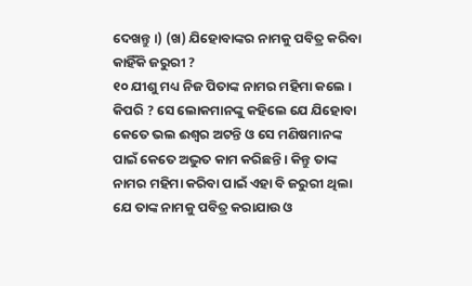ଦେଖନ୍ତୁ ।) (ଖ) ଯିହୋବାଙ୍କର ନାମକୁ ପବିତ୍ର କରିବା କାହିଁକି ଜରୁରୀ ?
୧୦ ଯୀଶୁ ମଧ୍ୟ ନିଜ ପିତାଙ୍କ ନାମର ମହିମା କଲେ । କିପରି ? ସେ ଲୋକମାନଙ୍କୁ କହିଲେ ଯେ ଯିହୋବା କେତେ ଭଲ ଈଶ୍ୱର ଅଟନ୍ତି ଓ ସେ ମଣିଷମାନଙ୍କ ପାଇଁ କେତେ ଅଦ୍ଭୁତ କାମ କରିଛନ୍ତି । କିନ୍ତୁ ତାଙ୍କ ନାମର ମହିମା କରିବା ପାଇଁ ଏହା ବି ଜରୁରୀ ଥିଲା ଯେ ତାଙ୍କ ନାମକୁ ପବିତ୍ର କରାଯାଉ ଓ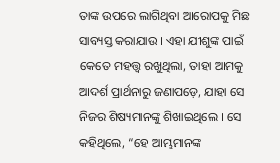ତାଙ୍କ ଉପରେ ଲାଗିଥିବା ଆରୋପକୁ ମିଛ ସାବ୍ୟସ୍ତ କରାଯାଉ । ଏହା ଯୀଶୁଙ୍କ ପାଇଁ କେତେ ମହତ୍ତ୍ୱ ରଖୁଥିଲା, ତାହା ଆମକୁ ଆଦର୍ଶ ପ୍ରାର୍ଥନାରୁ ଜଣାପଡ଼େ, ଯାହା ସେ ନିଜର ଶିଷ୍ୟମାନଙ୍କୁ ଶିଖାଇଥିଲେ । ସେ କହିଥିଲେ, “ହେ ଆମ୍ଭମାନଙ୍କ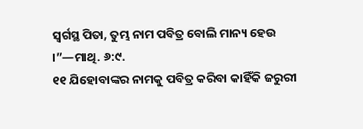ସ୍ୱର୍ଗସ୍ଥ ପିତା, ତୁମ୍ଭ ନାମ ପବିତ୍ର ବୋଲି ମାନ୍ୟ ହେଉ ।”—ମାଥି. ୬:୯.
୧୧ ଯିହୋବାଙ୍କର ନାମକୁ ପବିତ୍ର କରିବା କାହିଁକି ଜରୁରୀ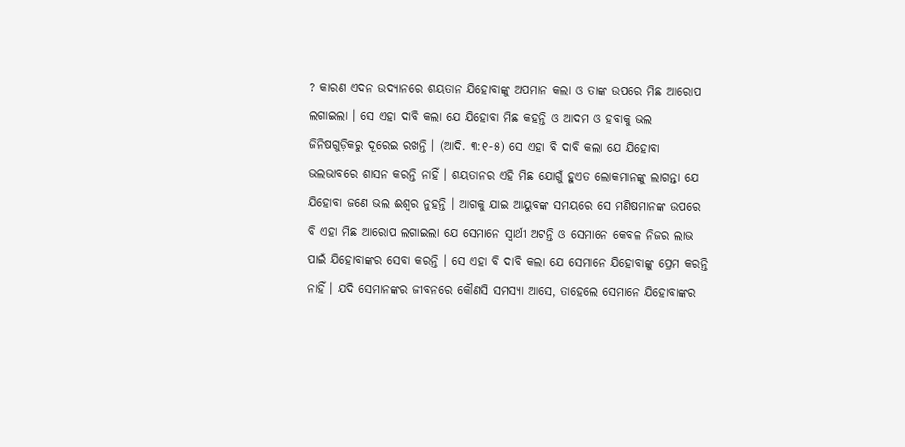? କାରଣ ଏଦନ ଉଦ୍ୟାନରେ ଶୟତାନ ଯିହୋବାଙ୍କୁ ଅପମାନ କଲା ଓ ତାଙ୍କ ଉପରେ ମିଛ ଆରୋପ ଲଗାଇଲା । ସେ ଏହା ଦାବି କଲା ଯେ ଯିହୋବା ମିଛ କହନ୍ତି ଓ ଆଦମ ଓ ହବାକୁ ଭଲ ଜିନିଷଗୁଡ଼ିକରୁ ଦୂରେଇ ରଖନ୍ତି । (ଆଦି. ୩:୧-୫) ସେ ଏହା ବି ଦାବି କଲା ଯେ ଯିହୋବା ଭଲଭାବରେ ଶାସନ କରନ୍ତି ନାହିଁ । ଶୟତାନର ଏହି ମିଛ ଯୋଗୁଁ ହୁଏତ ଲୋକମାନଙ୍କୁ ଲାଗନ୍ତା ଯେ ଯିହୋବା ଜଣେ ଭଲ ଈଶ୍ୱର ନୁହନ୍ତି । ଆଗକୁ ଯାଇ ଆୟୁବଙ୍କ ସମୟରେ ସେ ମଣିଷମାନଙ୍କ ଉପରେ ବି ଏହା ମିଛ ଆରୋପ ଲଗାଇଲା ଯେ ସେମାନେ ସ୍ୱାର୍ଥୀ ଅଟନ୍ତି ଓ ସେମାନେ କେବଳ ନିଜର ଲାଭ ପାଇଁ ଯିହୋବାଙ୍କର ସେବା କରନ୍ତି । ସେ ଏହା ବି ଦାବି କଲା ଯେ ସେମାନେ ଯିହୋବାଙ୍କୁ ପ୍ରେମ କରନ୍ତି ନାହିଁ । ଯଦି ସେମାନଙ୍କର ଜୀବନରେ କୌଣସି ସମସ୍ୟା ଆସେ, ତାହେଲେ ସେମାନେ ଯିହୋବାଙ୍କର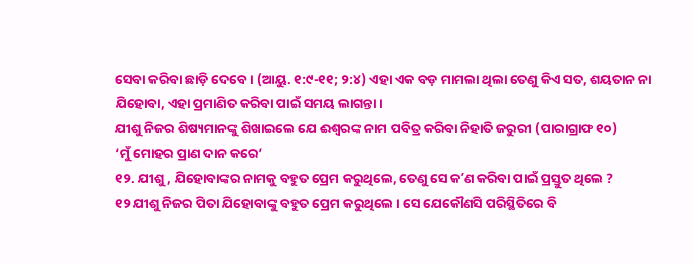ସେବା କରିବା ଛାଡ଼ି ଦେବେ । (ଆୟୁ. ୧:୯-୧୧; ୨:୪) ଏହା ଏକ ବଡ଼ ମାମଲା ଥିଲା ତେଣୁ କିଏ ସତ, ଶୟତାନ ନା ଯିହୋବା, ଏହା ପ୍ରମାଣିତ କରିବା ପାଇଁ ସମୟ ଲାଗନ୍ତା ।
ଯୀଶୁ ନିଜର ଶିଷ୍ୟମାନଙ୍କୁ ଶିଖାଇଲେ ଯେ ଈଶ୍ୱରଙ୍କ ନାମ ପବିତ୍ର କରିବା ନିହାତି ଜରୁରୀ (ପାରାଗ୍ରାଫ ୧୦)
‘ମୁଁ ମୋହର ପ୍ରାଣ ଦାନ କରେ’
୧୨. ଯୀଶୁ, ଯିହୋବାଙ୍କର ନାମକୁ ବହୁତ ପ୍ରେମ କରୁଥିଲେ, ତେଣୁ ସେ କʼଣ କରିବା ପାଇଁ ପ୍ରସ୍ତୁତ ଥିଲେ ?
୧୨ ଯୀଶୁ ନିଜର ପିତା ଯିହୋବାଙ୍କୁ ବହୁତ ପ୍ରେମ କରୁଥିଲେ । ସେ ଯେକୌଣସି ପରିସ୍ଥିତିରେ ବି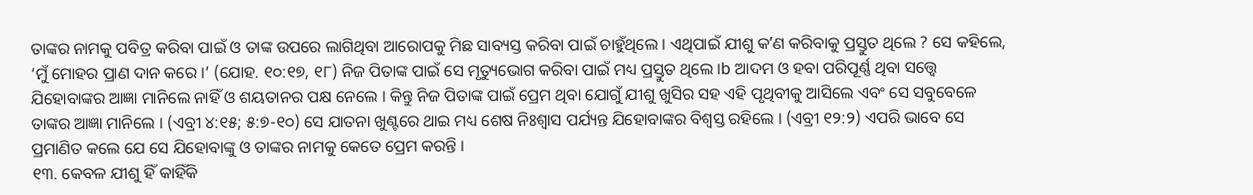ତାଙ୍କର ନାମକୁ ପବିତ୍ର କରିବା ପାଇଁ ଓ ତାଙ୍କ ଉପରେ ଲାଗିଥିବା ଆରୋପକୁ ମିଛ ସାବ୍ୟସ୍ତ କରିବା ପାଇଁ ଚାହୁଁଥିଲେ । ଏଥିପାଇଁ ଯୀଶୁ କʼଣ କରିବାକୁ ପ୍ରସ୍ତୁତ ଥିଲେ ? ସେ କହିଲେ, ‘ମୁଁ ମୋହର ପ୍ରାଣ ଦାନ କରେ ।’ (ଯୋହ. ୧୦:୧୭, ୧୮) ନିଜ ପିତାଙ୍କ ପାଇଁ ସେ ମୃତ୍ୟୁଭୋଗ କରିବା ପାଇଁ ମଧ୍ୟ ପ୍ରସ୍ତୁତ ଥିଲେ ।b ଆଦମ ଓ ହବା ପରିପୂର୍ଣ୍ଣ ଥିବା ସତ୍ତ୍ୱେ ଯିହୋବାଙ୍କର ଆଜ୍ଞା ମାନିଲେ ନାହିଁ ଓ ଶୟତାନର ପକ୍ଷ ନେଲେ । କିନ୍ତୁ ନିଜ ପିତାଙ୍କ ପାଇଁ ପ୍ରେମ ଥିବା ଯୋଗୁଁ ଯୀଶୁ ଖୁସିର ସହ ଏହି ପୃଥିବୀକୁ ଆସିଲେ ଏବଂ ସେ ସବୁବେଳେ ତାଙ୍କର ଆଜ୍ଞା ମାନିଲେ । (ଏବ୍ରୀ ୪:୧୫; ୫:୭-୧୦) ସେ ଯାତନା ଖୁଣ୍ଟରେ ଥାଇ ମଧ୍ୟ ଶେଷ ନିଃଶ୍ୱାସ ପର୍ଯ୍ୟନ୍ତ ଯିହୋବାଙ୍କର ବିଶ୍ୱସ୍ତ ରହିଲେ । (ଏବ୍ରୀ ୧୨:୨) ଏପରି ଭାବେ ସେ ପ୍ରମାଣିତ କଲେ ଯେ ସେ ଯିହୋବାଙ୍କୁ ଓ ତାଙ୍କର ନାମକୁ କେତେ ପ୍ରେମ କରନ୍ତି ।
୧୩. କେବଳ ଯୀଶୁ ହିଁ କାହିଁକି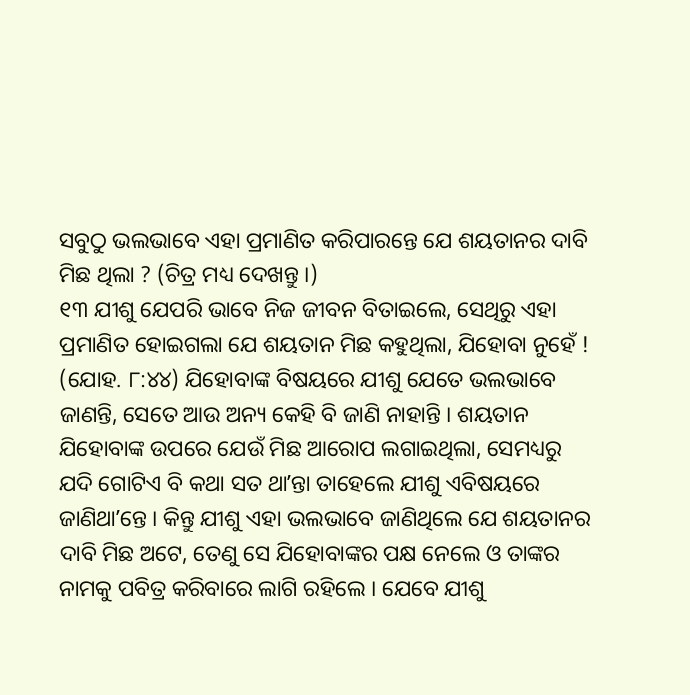ସବୁଠୁ ଭଲଭାବେ ଏହା ପ୍ରମାଣିତ କରିପାରନ୍ତେ ଯେ ଶୟତାନର ଦାବି ମିଛ ଥିଲା ? (ଚିତ୍ର ମଧ୍ୟ ଦେଖନ୍ତୁ ।)
୧୩ ଯୀଶୁ ଯେପରି ଭାବେ ନିଜ ଜୀବନ ବିତାଇଲେ, ସେଥିରୁ ଏହା ପ୍ରମାଣିତ ହୋଇଗଲା ଯେ ଶୟତାନ ମିଛ କହୁଥିଲା, ଯିହୋବା ନୁହେଁ ! (ଯୋହ. ୮:୪୪) ଯିହୋବାଙ୍କ ବିଷୟରେ ଯୀଶୁ ଯେତେ ଭଲଭାବେ ଜାଣନ୍ତି, ସେତେ ଆଉ ଅନ୍ୟ କେହି ବି ଜାଣି ନାହାନ୍ତି । ଶୟତାନ ଯିହୋବାଙ୍କ ଉପରେ ଯେଉଁ ମିଛ ଆରୋପ ଲଗାଇଥିଲା, ସେମଧ୍ୟରୁ ଯଦି ଗୋଟିଏ ବି କଥା ସତ ଥାʼନ୍ତା ତାହେଲେ ଯୀଶୁ ଏବିଷୟରେ ଜାଣିଥାʼନ୍ତେ । କିନ୍ତୁ ଯୀଶୁ ଏହା ଭଲଭାବେ ଜାଣିଥିଲେ ଯେ ଶୟତାନର ଦାବି ମିଛ ଅଟେ, ତେଣୁ ସେ ଯିହୋବାଙ୍କର ପକ୍ଷ ନେଲେ ଓ ତାଙ୍କର ନାମକୁ ପବିତ୍ର କରିବାରେ ଲାଗି ରହିଲେ । ଯେବେ ଯୀଶୁ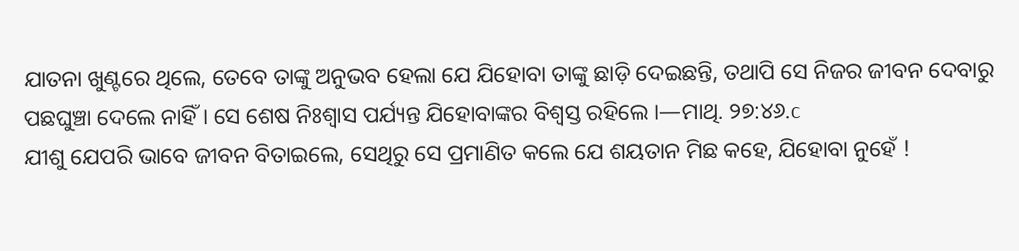ଯାତନା ଖୁଣ୍ଟରେ ଥିଲେ, ତେବେ ତାଙ୍କୁ ଅନୁଭବ ହେଲା ଯେ ଯିହୋବା ତାଙ୍କୁ ଛାଡ଼ି ଦେଇଛନ୍ତି, ତଥାପି ସେ ନିଜର ଜୀବନ ଦେବାରୁ ପଛଘୁଞ୍ଚା ଦେଲେ ନାହିଁ । ସେ ଶେଷ ନିଃଶ୍ୱାସ ପର୍ଯ୍ୟନ୍ତ ଯିହୋବାଙ୍କର ବିଶ୍ୱସ୍ତ ରହିଲେ ।—ମାଥି. ୨୭:୪୬.c
ଯୀଶୁ ଯେପରି ଭାବେ ଜୀବନ ବିତାଇଲେ, ସେଥିରୁ ସେ ପ୍ରମାଣିତ କଲେ ଯେ ଶୟତାନ ମିଛ କହେ, ଯିହୋବା ନୁହେଁ !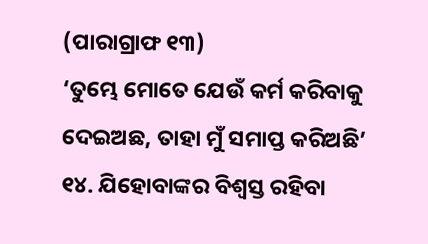(ପାରାଗ୍ରାଫ ୧୩)
‘ତୁମ୍ଭେ ମୋତେ ଯେଉଁ କର୍ମ କରିବାକୁ ଦେଇଅଛ, ତାହା ମୁଁ ସମାପ୍ତ କରିଅଛି’
୧୪. ଯିହୋବାଙ୍କର ବିଶ୍ୱସ୍ତ ରହିବା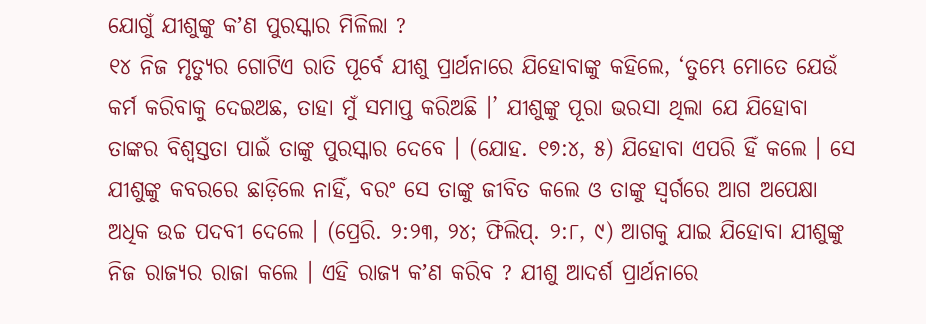ଯୋଗୁଁ ଯୀଶୁଙ୍କୁ କʼଣ ପୁରସ୍କାର ମିଳିଲା ?
୧୪ ନିଜ ମୃତ୍ୟୁର ଗୋଟିଏ ରାତି ପୂର୍ବେ ଯୀଶୁ ପ୍ରାର୍ଥନାରେ ଯିହୋବାଙ୍କୁ କହିଲେ, ‘ତୁମ୍ଭେ ମୋତେ ଯେଉଁ କର୍ମ କରିବାକୁ ଦେଇଅଛ, ତାହା ମୁଁ ସମାପ୍ତ କରିଅଛି ।’ ଯୀଶୁଙ୍କୁ ପୂରା ଭରସା ଥିଲା ଯେ ଯିହୋବା ତାଙ୍କର ବିଶ୍ୱସ୍ତତା ପାଇଁ ତାଙ୍କୁ ପୁରସ୍କାର ଦେବେ । (ଯୋହ. ୧୭:୪, ୫) ଯିହୋବା ଏପରି ହିଁ କଲେ । ସେ ଯୀଶୁଙ୍କୁ କବରରେ ଛାଡ଼ିଲେ ନାହିଁ, ବରଂ ସେ ତାଙ୍କୁ ଜୀବିତ କଲେ ଓ ତାଙ୍କୁ ସ୍ୱର୍ଗରେ ଆଗ ଅପେକ୍ଷା ଅଧିକ ଉଚ୍ଚ ପଦବୀ ଦେଲେ । (ପ୍ରେରି. ୨:୨୩, ୨୪; ଫିଲିପ୍. ୨:୮, ୯) ଆଗକୁ ଯାଇ ଯିହୋବା ଯୀଶୁଙ୍କୁ ନିଜ ରାଜ୍ୟର ରାଜା କଲେ । ଏହି ରାଜ୍ୟ କʼଣ କରିବ ? ଯୀଶୁ ଆଦର୍ଶ ପ୍ରାର୍ଥନାରେ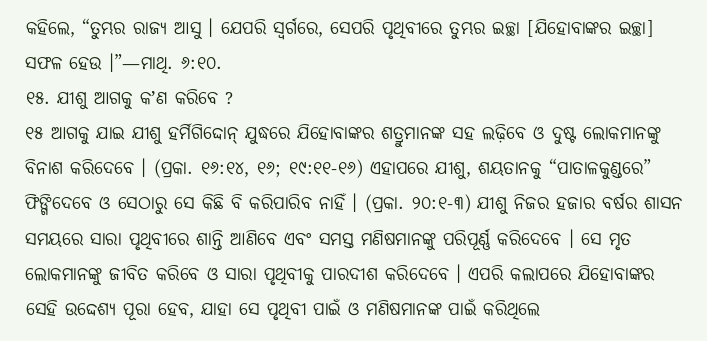କହିଲେ, “ତୁମ୍ଭର ରାଜ୍ୟ ଆସୁ । ଯେପରି ସ୍ୱର୍ଗରେ, ସେପରି ପୃଥିବୀରେ ତୁମ୍ଭର ଇଚ୍ଛା [ଯିହୋବାଙ୍କର ଇଚ୍ଛା] ସଫଳ ହେଉ ।”—ମାଥି. ୬:୧୦.
୧୫. ଯୀଶୁ ଆଗକୁ କʼଣ କରିବେ ?
୧୫ ଆଗକୁ ଯାଇ ଯୀଶୁ ହର୍ମିଗିଦ୍ଦୋନ୍ ଯୁଦ୍ଧରେ ଯିହୋବାଙ୍କର ଶତ୍ରୁମାନଙ୍କ ସହ ଲଢ଼ିବେ ଓ ଦୁଷ୍ଟ ଲୋକମାନଙ୍କୁ ବିନାଶ କରିଦେବେ । (ପ୍ରକା. ୧୬:୧୪, ୧୬; ୧୯:୧୧-୧୬) ଏହାପରେ ଯୀଶୁ, ଶୟତାନକୁ “ପାତାଳକୁଣ୍ଡରେ” ଫିଙ୍ଗିଦେବେ ଓ ସେଠାରୁ ସେ କିଛି ବି କରିପାରିବ ନାହିଁ । (ପ୍ରକା. ୨୦:୧-୩) ଯୀଶୁ ନିଜର ହଜାର ବର୍ଷର ଶାସନ ସମୟରେ ସାରା ପୃଥିବୀରେ ଶାନ୍ତି ଆଣିବେ ଏବଂ ସମସ୍ତ ମଣିଷମାନଙ୍କୁ ପରିପୂର୍ଣ୍ଣ କରିଦେବେ । ସେ ମୃତ ଲୋକମାନଙ୍କୁ ଜୀବିତ କରିବେ ଓ ସାରା ପୃଥିବୀକୁ ପାରଦୀଶ କରିଦେବେ । ଏପରି କଲାପରେ ଯିହୋବାଙ୍କର ସେହି ଉଦ୍ଦେଶ୍ୟ ପୂରା ହେବ, ଯାହା ସେ ପୃଥିବୀ ପାଇଁ ଓ ମଣିଷମାନଙ୍କ ପାଇଁ କରିଥିଲେ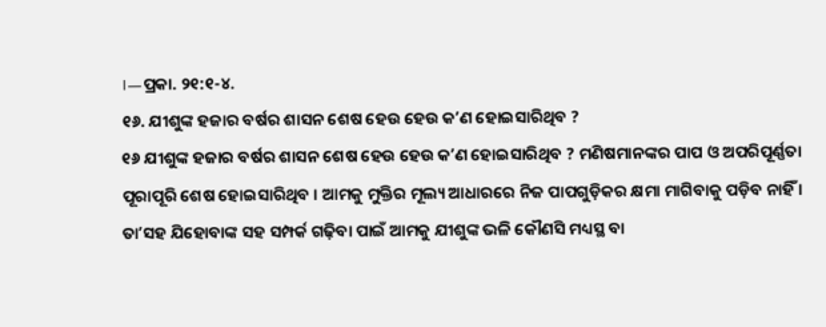।—ପ୍ରକା. ୨୧:୧-୪.
୧୬. ଯୀଶୁଙ୍କ ହଜାର ବର୍ଷର ଶାସନ ଶେଷ ହେଉ ହେଉ କʼଣ ହୋଇସାରିଥିବ ?
୧୬ ଯୀଶୁଙ୍କ ହଜାର ବର୍ଷର ଶାସନ ଶେଷ ହେଉ ହେଉ କʼଣ ହୋଇସାରିଥିବ ? ମଣିଷମାନଙ୍କର ପାପ ଓ ଅପରିପୂର୍ଣ୍ଣତା ପୂରାପୂରି ଶେଷ ହୋଇସାରିଥିବ । ଆମକୁ ମୁକ୍ତିର ମୂଲ୍ୟ ଆଧାରରେ ନିଜ ପାପଗୁଡ଼ିକର କ୍ଷମା ମାଗିବାକୁ ପଡ଼ିବ ନାହିଁ । ତାʼସହ ଯିହୋବାଙ୍କ ସହ ସମ୍ପର୍କ ଗଢ଼ିବା ପାଇଁ ଆମକୁ ଯୀଶୁଙ୍କ ଭଳି କୌଣସି ମଧ୍ୟସ୍ଥ ବା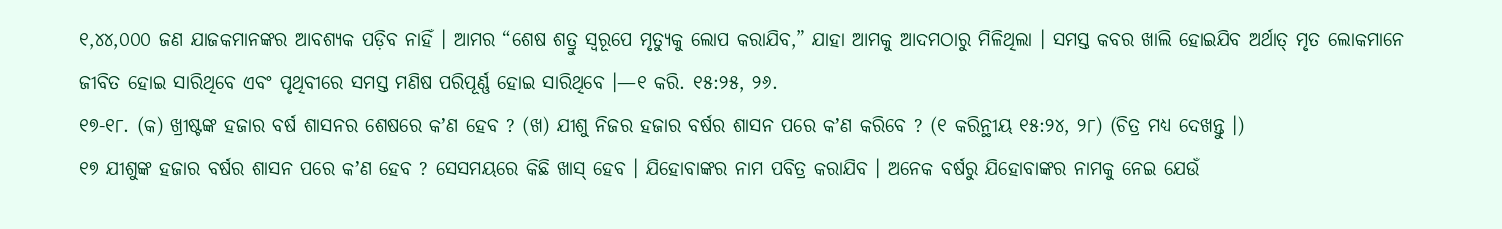୧,୪୪,୦୦୦ ଜଣ ଯାଜକମାନଙ୍କର ଆବଶ୍ୟକ ପଡ଼ିବ ନାହିଁ । ଆମର “ଶେଷ ଶତ୍ରୁ ସ୍ୱରୂପେ ମୃତ୍ୟୁକୁ ଲୋପ କରାଯିବ,” ଯାହା ଆମକୁ ଆଦମଠାରୁ ମିଳିଥିଲା । ସମସ୍ତ କବର ଖାଲି ହୋଇଯିବ ଅର୍ଥାତ୍ ମୃତ ଲୋକମାନେ ଜୀବିତ ହୋଇ ସାରିଥିବେ ଏବଂ ପୃଥିବୀରେ ସମସ୍ତ ମଣିଷ ପରିପୂର୍ଣ୍ଣ ହୋଇ ସାରିଥିବେ ।—୧ କରି. ୧୫:୨୫, ୨୬.
୧୭-୧୮. (କ) ଖ୍ରୀଷ୍ଟଙ୍କ ହଜାର ବର୍ଷ ଶାସନର ଶେଷରେ କʼଣ ହେବ ? (ଖ) ଯୀଶୁ ନିଜର ହଜାର ବର୍ଷର ଶାସନ ପରେ କʼଣ କରିବେ ? (୧ କରିନ୍ଥୀୟ ୧୫:୨୪, ୨୮) (ଚିତ୍ର ମଧ୍ୟ ଦେଖନ୍ତୁ ।)
୧୭ ଯୀଶୁଙ୍କ ହଜାର ବର୍ଷର ଶାସନ ପରେ କʼଣ ହେବ ? ସେସମୟରେ କିଛି ଖାସ୍ ହେବ । ଯିହୋବାଙ୍କର ନାମ ପବିତ୍ର କରାଯିବ । ଅନେକ ବର୍ଷରୁ ଯିହୋବାଙ୍କର ନାମକୁ ନେଇ ଯେଉଁ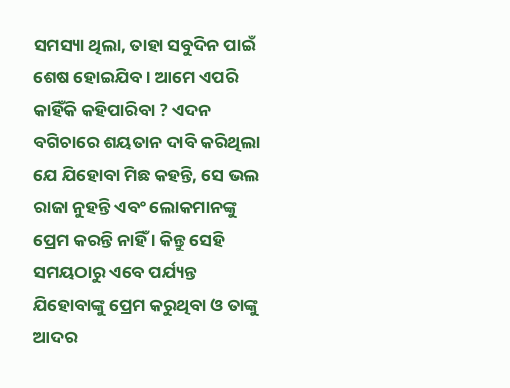ସମସ୍ୟା ଥିଲା, ତାହା ସବୁଦିନ ପାଇଁ ଶେଷ ହୋଇଯିବ । ଆମେ ଏପରି କାହିଁକି କହିପାରିବା ? ଏଦନ ବଗିଚାରେ ଶୟତାନ ଦାବି କରିଥିଲା ଯେ ଯିହୋବା ମିଛ କହନ୍ତି, ସେ ଭଲ ରାଜା ନୁହନ୍ତି ଏବଂ ଲୋକମାନଙ୍କୁ ପ୍ରେମ କରନ୍ତି ନାହିଁ । କିନ୍ତୁ ସେହି ସମୟଠାରୁ ଏବେ ପର୍ଯ୍ୟନ୍ତ ଯିହୋବାଙ୍କୁ ପ୍ରେମ କରୁଥିବା ଓ ତାଙ୍କୁ ଆଦର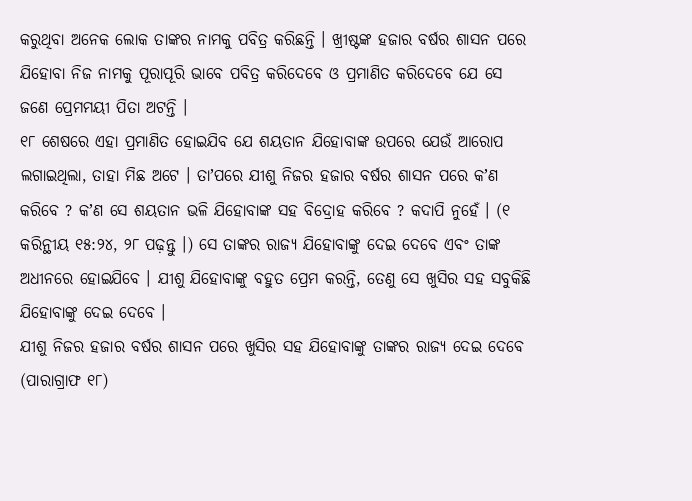କରୁଥିବା ଅନେକ ଲୋକ ତାଙ୍କର ନାମକୁ ପବିତ୍ର କରିଛନ୍ତି । ଖ୍ରୀଷ୍ଟଙ୍କ ହଜାର ବର୍ଷର ଶାସନ ପରେ ଯିହୋବା ନିଜ ନାମକୁ ପୂରାପୂରି ଭାବେ ପବିତ୍ର କରିଦେବେ ଓ ପ୍ରମାଣିତ କରିଦେବେ ଯେ ସେ ଜଣେ ପ୍ରେମମୟୀ ପିତା ଅଟନ୍ତି ।
୧୮ ଶେଷରେ ଏହା ପ୍ରମାଣିତ ହୋଇଯିବ ଯେ ଶୟତାନ ଯିହୋବାଙ୍କ ଉପରେ ଯେଉଁ ଆରୋପ ଲଗାଇଥିଲା, ତାହା ମିଛ ଅଟେ । ତାʼପରେ ଯୀଶୁ ନିଜର ହଜାର ବର୍ଷର ଶାସନ ପରେ କʼଣ କରିବେ ? କʼଣ ସେ ଶୟତାନ ଭଳି ଯିହୋବାଙ୍କ ସହ ବିଦ୍ରୋହ କରିବେ ? କଦାପି ନୁହେଁ । (୧ କରିନ୍ଥୀୟ ୧୫:୨୪, ୨୮ ପଢ଼ନ୍ତୁ ।) ସେ ତାଙ୍କର ରାଜ୍ୟ ଯିହୋବାଙ୍କୁ ଦେଇ ଦେବେ ଏବଂ ତାଙ୍କ ଅଧୀନରେ ହୋଇଯିବେ । ଯୀଶୁ ଯିହୋବାଙ୍କୁ ବହୁତ ପ୍ରେମ କରନ୍ତି, ତେଣୁ ସେ ଖୁସିର ସହ ସବୁକିଛି ଯିହୋବାଙ୍କୁ ଦେଇ ଦେବେ ।
ଯୀଶୁ ନିଜର ହଜାର ବର୍ଷର ଶାସନ ପରେ ଖୁସିର ସହ ଯିହୋବାଙ୍କୁ ତାଙ୍କର ରାଜ୍ୟ ଦେଇ ଦେବେ (ପାରାଗ୍ରାଫ ୧୮)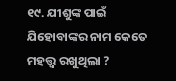୧୯. ଯୀଶୁଙ୍କ ପାଇଁ ଯିହୋବାଙ୍କର ନାମ କେତେ ମହତ୍ତ୍ୱ ରଖୁଥିଲା ?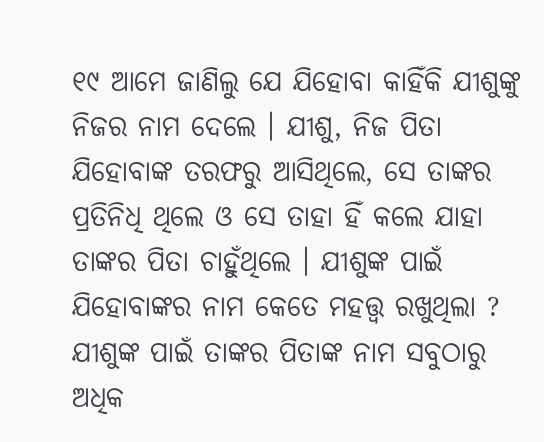୧୯ ଆମେ ଜାଣିଲୁ ଯେ ଯିହୋବା କାହିଁକି ଯୀଶୁଙ୍କୁ ନିଜର ନାମ ଦେଲେ । ଯୀଶୁ, ନିଜ ପିତା ଯିହୋବାଙ୍କ ତରଫରୁ ଆସିଥିଲେ, ସେ ତାଙ୍କର ପ୍ରତିନିଧି ଥିଲେ ଓ ସେ ତାହା ହିଁ କଲେ ଯାହା ତାଙ୍କର ପିତା ଚାହୁଁଥିଲେ । ଯୀଶୁଙ୍କ ପାଇଁ ଯିହୋବାଙ୍କର ନାମ କେତେ ମହତ୍ତ୍ୱ ରଖୁଥିଲା ? ଯୀଶୁଙ୍କ ପାଇଁ ତାଙ୍କର ପିତାଙ୍କ ନାମ ସବୁଠାରୁ ଅଧିକ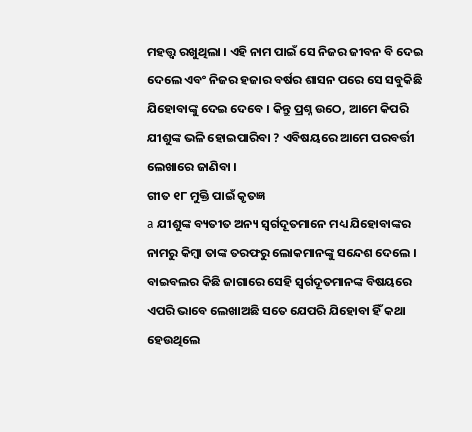ମହତ୍ତ୍ୱ ରଖୁଥିଲା । ଏହି ନାମ ପାଇଁ ସେ ନିଜର ଜୀବନ ବି ଦେଇ ଦେଲେ ଏବଂ ନିଜର ହଜାର ବର୍ଷର ଶାସନ ପରେ ସେ ସବୁକିଛି ଯିହୋବାଙ୍କୁ ଦେଇ ଦେବେ । କିନ୍ତୁ ପ୍ରଶ୍ନ ଉଠେ, ଆମେ କିପରି ଯୀଶୁଙ୍କ ଭଳି ହୋଇପାରିବା ? ଏବିଷୟରେ ଆମେ ପରବର୍ତ୍ତୀ ଲେଖାରେ ଜାଣିବା ।
ଗୀତ ୧୮ ମୁକ୍ତି ପାଇଁ କୃତଜ୍ଞ
a ଯୀଶୁଙ୍କ ବ୍ୟତୀତ ଅନ୍ୟ ସ୍ୱର୍ଗଦୂତମାନେ ମଧ୍ୟ ଯିହୋବାଙ୍କର ନାମରୁ କିମ୍ବା ତାଙ୍କ ତରଫରୁ ଲୋକମାନଙ୍କୁ ସନ୍ଦେଶ ଦେଲେ । ବାଇବଲର କିଛି ଜାଗାରେ ସେହି ସ୍ୱର୍ଗଦୂତମାନଙ୍କ ବିଷୟରେ ଏପରି ଭାବେ ଲେଖାଅଛି ସତେ ଯେପରି ଯିହୋବା ହିଁ କଥା ହେଉଥିଲେ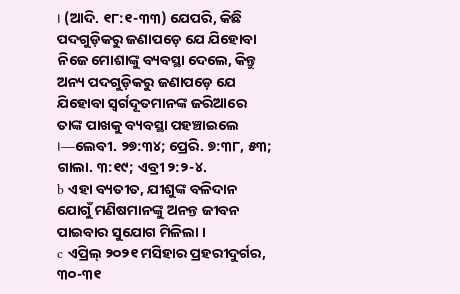। (ଆଦି. ୧୮:୧-୩୩) ଯେପରି, କିଛି ପଦଗୁଡ଼ିକରୁ ଜଣାପଡ଼େ ଯେ ଯିହୋବା ନିଜେ ମୋଶାଙ୍କୁ ବ୍ୟବସ୍ଥା ଦେଲେ, କିନ୍ତୁ ଅନ୍ୟ ପଦଗୁଡ଼ିକରୁ ଜଣାପଡ଼େ ଯେ ଯିହୋବା ସ୍ୱର୍ଗଦୂତମାନଙ୍କ ଜରିଆରେ ତାଙ୍କ ପାଖକୁ ବ୍ୟବସ୍ଥା ପହଞ୍ଚାଇଲେ ।—ଲେବୀ. ୨୭:୩୪; ପ୍ରେରି. ୭:୩୮, ୫୩; ଗାଲା. ୩:୧୯; ଏବ୍ରୀ ୨:୨-୪.
b ଏହା ବ୍ୟତୀତ, ଯୀଶୁଙ୍କ ବଳିଦାନ ଯୋଗୁଁ ମଣିଷମାନଙ୍କୁ ଅନନ୍ତ ଜୀବନ ପାଇବାର ସୁଯୋଗ ମିଳିଲା ।
c ଏପ୍ରିଲ୍ ୨୦୨୧ ମସିହାର ପ୍ରହରୀଦୁର୍ଗର, ୩୦-୩୧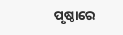ପୃଷ୍ଠାରେ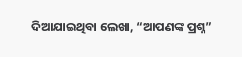ଦିଆଯାଇଥିବା ଲେଖା, “ଆପଣଙ୍କ ପ୍ରଶ୍ନ”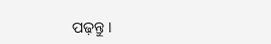ପଢ଼ନ୍ତୁ ।